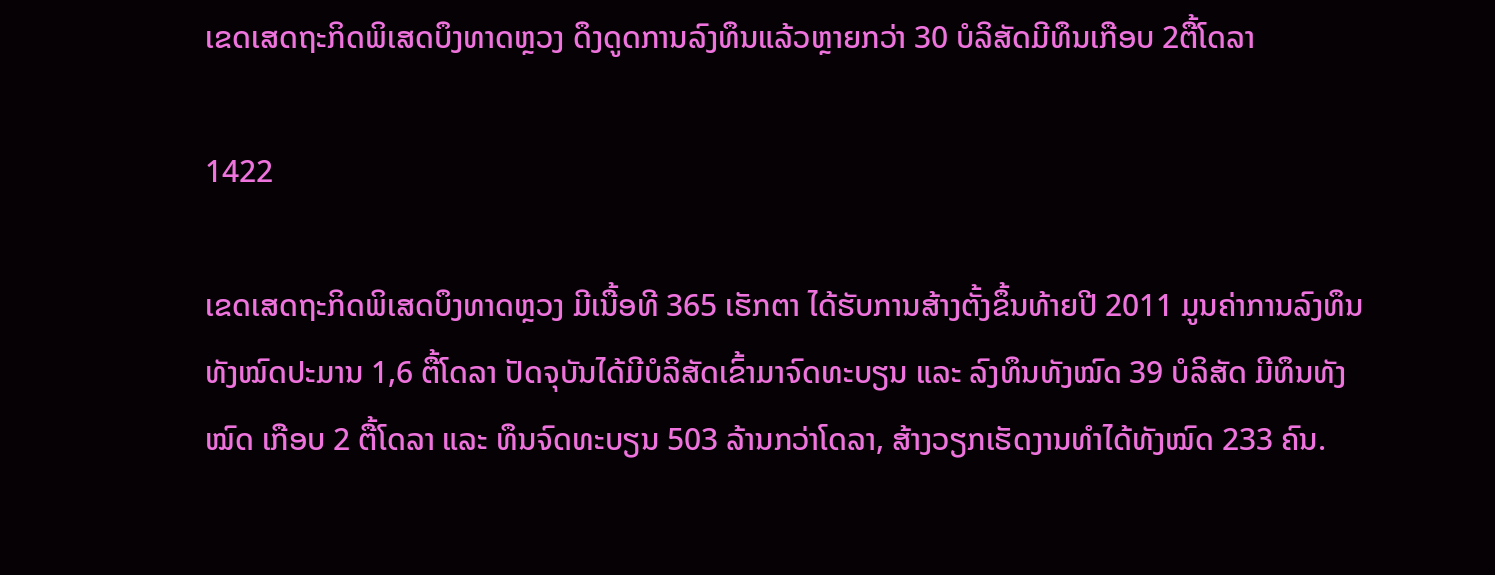ເຂດເສດຖະກິດພິເສດບຶງທາດຫຼວງ ດຶງດູດການລົງທຶນແລ້ວຫຼາຍກວ່າ 30 ບໍລິສັດມີທຶນເກືອບ 2ຕື້ໂດລາ

1422

ເຂດເສດຖະກິດພິເສດບຶງທາດຫຼວງ ມີເນື້ອທີ 365 ເຮັກຕາ ໄດ້ຮັບການສ້າງຕັ້ງຂຶ້ນທ້າຍປີ 2011 ມູນຄ່າການລົງທຶນທັງໝົດປະມານ 1,6 ຕື້ໂດລາ ປັດຈຸບັນໄດ້ມີບໍລິສັດເຂົ້າມາຈົດທະບຽນ ແລະ ລົງທຶນທັງໝົດ 39 ບໍລິສັດ ມີທຶນທັງໝົດ ເກືອບ 2 ຕື້ໂດລາ ແລະ ທຶນຈົດທະບຽນ 503 ລ້ານກວ່າໂດລາ, ສ້າງວຽກເຮັດງານທໍາໄດ້ທັງໝົດ 233 ຄົນ.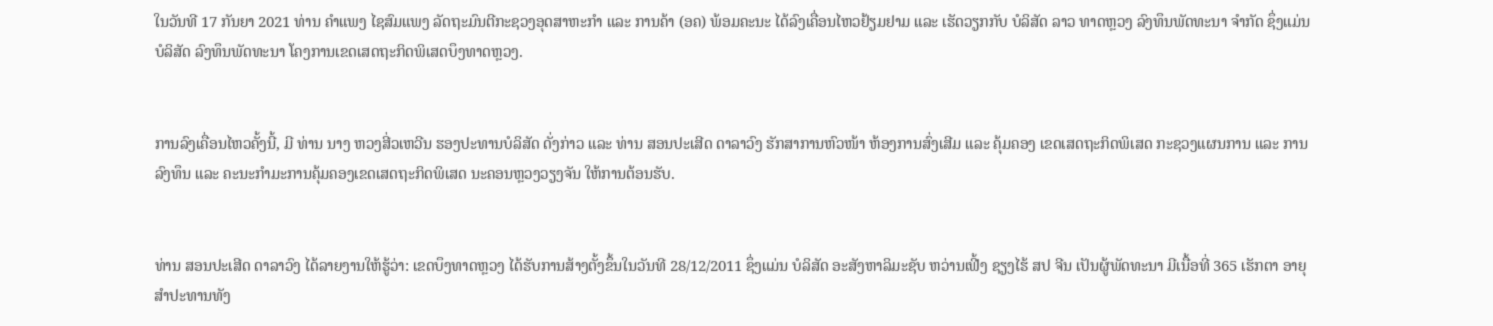ໃນວັນທີ 17 ກັນຍາ 2021 ທ່ານ ຄຳແພງ ໄຊສົມແພງ ລັດຖະມົນຕີກະຊວງອຸດສາຫະກຳ ແລະ ການຄ້າ (ອຄ) ພ້ອມຄະນະ ໄດ້ລົງເຄື່ອນໄຫວຢ້ຽມຢາມ ແລະ ເຮັດວຽກກັບ ບໍລິສັດ ລາວ ທາດຫຼວງ ລົງທຶນພັດທະນາ ຈຳກັດ ຊຶ່ງແມ່ນບໍລິສັດ ລົງທຶນພັດທະນາ ໂຄງການເຂດເສດຖະກິດພິເສດບຶງທາດຫຼວງ.


ການລົງເຄື່ອນໄຫວຄັ້ງນີ້, ມີ ທ່ານ ນາງ ຫວງສີ່ວເຫວີນ ຮອງປະທານບໍລິສັດ ດັ່ງກ່າວ ແລະ ທ່ານ ສອນປະເສີດ ດາລາວົງ ຮັກສາການຫົວໜ້າ ຫ້ອງການສົ່ງເສີມ ແລະ ຄຸ້ມຄອງ ເຂດເສດຖະກິດພິເສດ ກະຊວງແຜນການ ແລະ ການລົງທຶນ ແລະ ຄະນະກຳມະການຄຸ້ມຄອງເຂດເສດຖະກິດພິເສດ ນະຄອນຫຼວງວຽງຈັນ ໃຫ້ການຕ້ອນຮັບ.


ທ່ານ ສອນປະເສີດ ດາລາວົງ ໄດ້ລາຍງານໃຫ້ຮູ້ວ່າ: ເຂດບຶງທາດຫຼວງ ໄດ້ຮັບການສ້າງຕັ້ງຂຶ້ນໃນວັນທີ 28/12/2011 ຊຶ່ງແມ່ນ ບໍລິສັດ ອະສັງຫາລິມະຊັບ ຫວ່ານເຟີ້ງ ຊຽງໄຮ້ ສປ ຈີນ ເປັນຜູ້ພັດທະນາ ມີເນື້ອທີ່ 365 ເຮັກຕາ ອາຍຸສໍາປະທານທັງ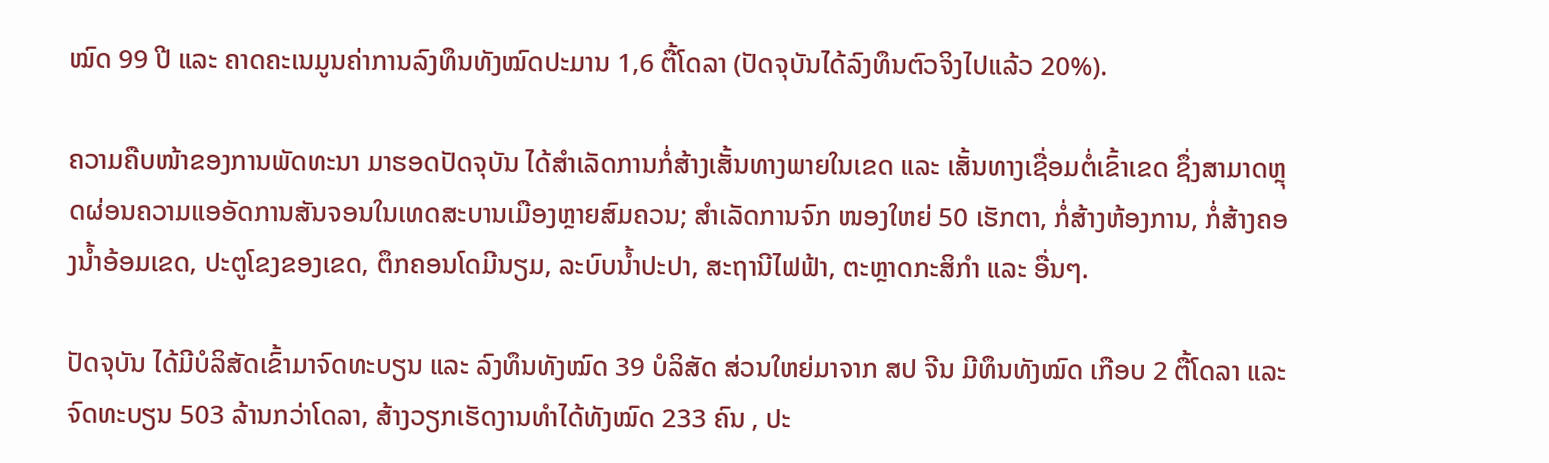ໝົດ 99 ປີ ແລະ ຄາດຄະເນມູນຄ່າການລົງທຶນທັງໝົດປະມານ 1,6 ຕື້ໂດລາ (ປັດຈຸບັນໄດ້ລົງທຶນຕົວຈິງໄປແລ້ວ 20%).

ຄວາມຄືບໜ້າຂອງການພັດທະນາ ມາຮອດປັດຈຸບັນ ໄດ້ສໍາເລັດການກໍ່ສ້າງເສັ້ນທາງພາຍໃນເຂດ ແລະ ເສັ້ນທາງເຊື່ອມຕໍ່ເຂົ້າເຂດ ຊຶ່ງສາມາດຫຼຸດຜ່ອນຄວາມແອອັດການສັນຈອນໃນເທດສະບານເມືອງຫຼາຍສົມຄວນ; ສໍາເລັດການຈົກ ໜອງໃຫຍ່ 50 ເຮັກຕາ, ກໍ່ສ້າງຫ້ອງການ, ກໍ່ສ້າງຄອງນໍ້າອ້ອມເຂດ, ປະຕູໂຂງຂອງເຂດ, ຕຶກຄອນໂດມີນຽມ, ລະບົບນໍ້າປະປາ, ສະຖານີໄຟຟ້າ, ຕະຫຼາດກະສິກໍາ ແລະ ອື່ນໆ.

ປັດຈຸບັນ ໄດ້ມີບໍລິສັດເຂົ້າມາຈົດທະບຽນ ແລະ ລົງທຶນທັງໝົດ 39 ບໍລິສັດ ສ່ວນໃຫຍ່ມາຈາກ ສປ ຈີນ ມີທຶນທັງໝົດ ເກືອບ 2 ຕື້ໂດລາ ແລະ ຈົດທະບຽນ 503 ລ້ານກວ່າໂດລາ, ສ້າງວຽກເຮັດງານທໍາໄດ້ທັງໝົດ 233 ຄົນ , ປະ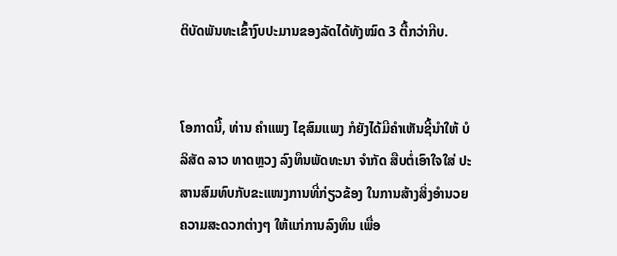ຕິບັດພັນທະເຂົ້າງົບປະມານຂອງລັດໄດ້ທັງໝົດ 3 ຕື້ກວ່າກີບ.


ໂອກາດນີ້, ທ່ານ ຄໍາແພງ ໄຊສົມແພງ ກໍຍັງໄດ້ມີຄໍາເຫັນຊີ້ນໍາໃຫ້ ບໍລິສັດ ລາວ ທາດຫຼວງ ລົງທຶນພັດທະນາ ຈຳກັດ ສືບຕໍ່ເອົາໃຈໃສ່ ປະສານສົມທົບກັບຂະແໜງການທີ່ກ່ຽວຂ້ອງ ໃນການສ້າງສິ່ງອຳນວຍຄວາມສະດວກຕ່າງໆ ໃຫ້ແກ່ການລົງທຶນ ເພື່ອ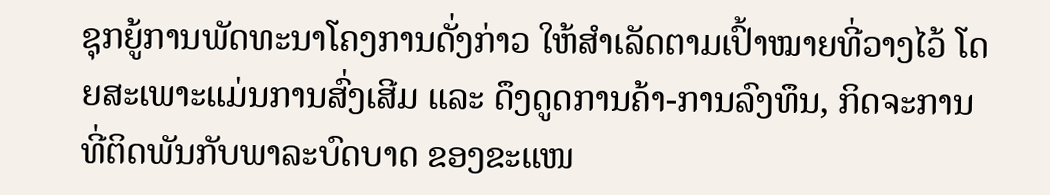ຊຸກຍູ້ການພັດທະນາໂຄງການດັ່ງກ່າວ ໃຫ້ສຳເລັດຕາມເປົ້າໝາຍທີ່ວາງໄວ້ ໂດຍສະເພາະແມ່ນການສົ່ງເສີມ ແລະ ດຶງດູດການຄ້າ-ການລົງທຶນ, ກິດຈະການ ທີ່ຕິດພັນກັບພາລະບົດບາດ ຂອງຂະແໜ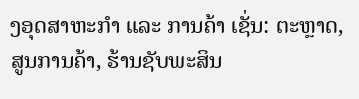ງອຸດສາຫະກຳ ແລະ ການຄ້າ ເຊັ່ນ: ຕະຫຼາດ, ສູນການຄ້າ, ຮ້ານຊັບພະສິນ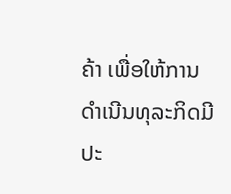ຄ້າ ເພື່ອໃຫ້ການດໍາເນີນທຸລະກິດມີປະ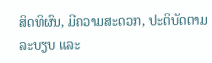ສິດທິຜົນ, ມີຄວາມສະດວກ, ປະຕິບັດຕາມລະບຽບ ແລະ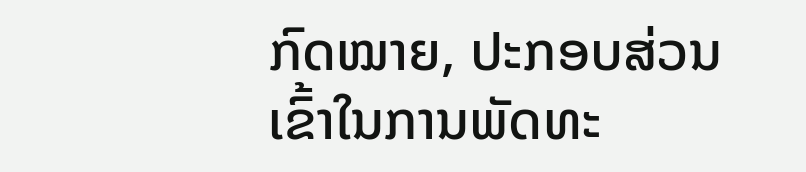ກົດໝາຍ, ປະກອບສ່ວນເຂົ້າໃນການພັດທະ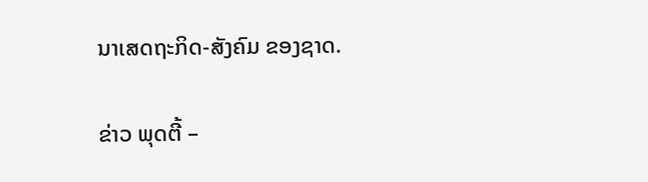ນາເສດຖະກິດ-ສັງຄົມ ຂອງຊາດ.

ຂ່າວ ພຸດຕີ້ –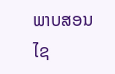ພາບສອນໄຊ